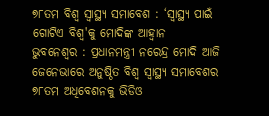୭୮ତମ ବିଶ୍ୱ ସ୍ୱାସ୍ଥ୍ୟ ସମାବେଶ : ‘ସ୍ୱାସ୍ଥ୍ୟ ପାଇଁ ଗୋଟିଏ ବିଶ୍ୱ'କୁ ମୋଦିଙ୍କ ଆହ୍ୱାନ
ଭୁବନେଶ୍ୱର : ପ୍ରଧାନମନ୍ତ୍ରୀ ନରେନ୍ଦ୍ର ମୋଦି ଆଜି ଜେନେଭାରେ ଅନୁଷ୍ଠିତ ବିଶ୍ୱ ସ୍ୱାସ୍ଥ୍ୟ ସମାବେଶର ୭୮ତମ ଅଧିବେଶନକୁ ଭିଡିଓ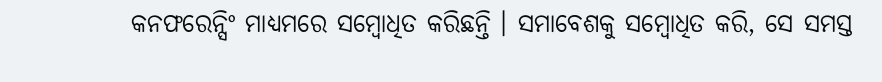କନଫରେନ୍ସିଂ ମାଧ୍ୟମରେ ସମ୍ବୋଧିତ କରିଛନ୍ତି । ସମାବେଶକୁ ସମ୍ବୋଧିତ କରି, ସେ ସମସ୍ତ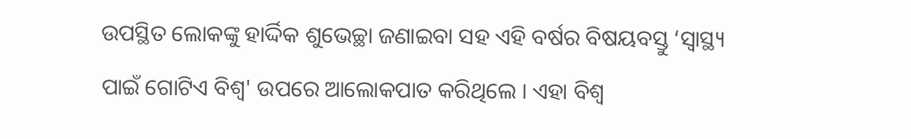ଉପସ୍ଥିତ ଲୋକଙ୍କୁ ହାର୍ଦ୍ଦିକ ଶୁଭେଚ୍ଛା ଜଣାଇବା ସହ ଏହି ବର୍ଷର ବିଷୟବସ୍ତୁ ‘ସ୍ୱାସ୍ଥ୍ୟ ପାଇଁ ଗୋଟିଏ ବିଶ୍ୱ' ଉପରେ ଆଲୋକପାତ କରିଥିଲେ । ଏହା ବିଶ୍ୱ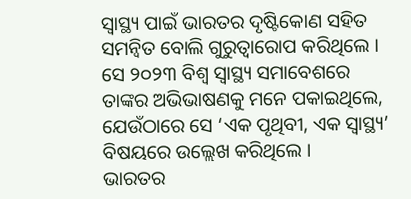ସ୍ୱାସ୍ଥ୍ୟ ପାଇଁ ଭାରତର ଦୃଷ୍ଟିକୋଣ ସହିତ ସମନ୍ୱିତ ବୋଲି ଗୁରୁତ୍ୱାରୋପ କରିଥିଲେ । ସେ ୨୦୨୩ ବିଶ୍ୱ ସ୍ୱାସ୍ଥ୍ୟ ସମାବେଶରେ ତାଙ୍କର ଅଭିଭାଷଣକୁ ମନେ ପକାଇଥିଲେ, ଯେଉଁଠାରେ ସେ ‘ଏକ ପୃଥିବୀ, ଏକ ସ୍ୱାସ୍ଥ୍ୟ’ ବିଷୟରେ ଉଲ୍ଲେଖ କରିଥିଲେ ।
ଭାରତର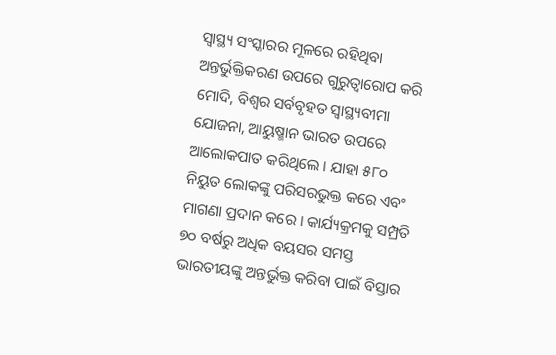ସ୍ୱାସ୍ଥ୍ୟ ସଂସ୍କାରର ମୂଳରେ ରହିଥିବା ଅନ୍ତର୍ଭୁକ୍ତିକରଣ ଉପରେ ଗୁରୁତ୍ୱାରୋପ କରି ମୋଦି, ବିଶ୍ୱର ସର୍ବବୃହତ ସ୍ୱାସ୍ଥ୍ୟବୀମା ଯୋଜନା, ଆୟୁଷ୍ମାନ ଭାରତ ଉପରେ ଆଲୋକପାତ କରିଥିଲେ । ଯାହା ୫୮୦ ନିୟୁତ ଲୋକଙ୍କୁ ପରିସରଭୁକ୍ତ କରେ ଏବଂ ମାଗଣା ପ୍ରଦାନ କରେ । କାର୍ଯ୍ୟକ୍ରମକୁ ସମ୍ପ୍ରତି ୭୦ ବର୍ଷରୁ ଅଧିକ ବୟସର ସମସ୍ତ ଭାରତୀୟଙ୍କୁ ଅନ୍ତର୍ଭୁକ୍ତ କରିବା ପାଇଁ ବିସ୍ତାର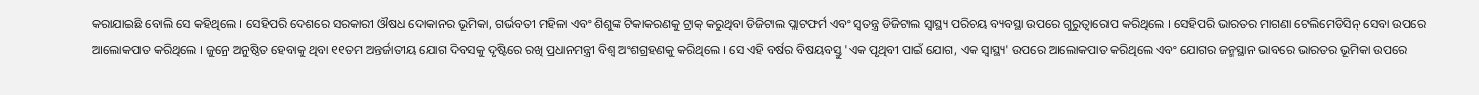କରାଯାଇଛି ବୋଲି ସେ କହିଥିଲେ । ସେହିପରି ଦେଶରେ ସରକାରୀ ଔଷଧ ଦୋକାନର ଭୂମିକା, ଗର୍ଭବତୀ ମହିଳା ଏବଂ ଶିଶୁଙ୍କ ଟିକାକରଣକୁ ଟ୍ରାକ୍ କରୁଥିବା ଡିଜିଟାଲ ପ୍ଲାଟଫର୍ମ ଏବଂ ସ୍ୱତନ୍ତ୍ର ଡିଜିଟାଲ ସ୍ୱାସ୍ଥ୍ୟ ପରିଚୟ ବ୍ୟବସ୍ଥା ଉପରେ ଗୁରୁତ୍ୱାରୋପ କରିଥିଲେ । ସେହିପରି ଭାରତର ମାଗଣା ଟେଲିମେଡିସିନ୍ ସେବା ଉପରେ ଆଲୋକପାତ କରିଥିଲେ । ଜୁନ୍ରେ ଅନୁଷ୍ଠିତ ହେବାକୁ ଥିବା ୧୧ତମ ଅନ୍ତର୍ଜାତୀୟ ଯୋଗ ଦିବସକୁ ଦୃଷ୍ଟିରେ ରଖି ପ୍ରଧାନମନ୍ତ୍ରୀ ବିଶ୍ୱ ଅଂଶଗ୍ରହଣକୁ କରିଥିଲେ । ସେ ଏହି ବର୍ଷର ବିଷୟବସ୍ତୁ 'ଏକ ପୃଥିବୀ ପାଇଁ ଯୋଗ, ଏକ ସ୍ୱାସ୍ଥ୍ୟ' ଉପରେ ଆଲୋକପାତ କରିଥିଲେ ଏବଂ ଯୋଗର ଜନ୍ମସ୍ଥାନ ଭାବରେ ଭାରତର ଭୂମିକା ଉପରେ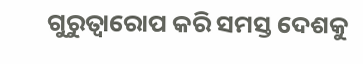ଗୁରୁତ୍ୱାରୋପ କରି ସମସ୍ତ ଦେଶକୁ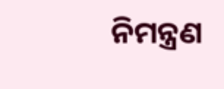ନିମନ୍ତ୍ରଣ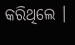କରିଥିଲେ ।